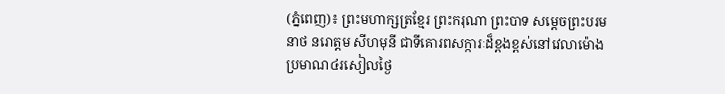(ភ្នំពេញ)៖ ព្រះមហាក្សត្រខ្មែរ ព្រះករុណា ព្រះបាទ សម្តេចព្រះបរមនាថ នរោត្តម សីហមុនី ជាទីគោរពសក្ការៈដ៏ខ្ពងខ្ពស់នៅវេលាម៉ោងប្រមាណ៤រសៀលថ្ងៃ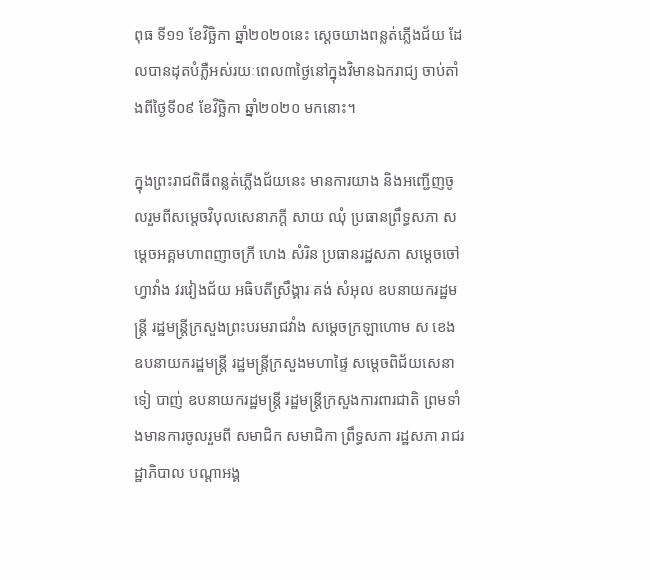ពុធ ទី១១ ខែវិច្ឆិកា ឆ្នាំ២០២០នេះ ស្តេចយាងពន្លត់ភ្លើងជ័យ ដែលបានដុតបំភ្លឺអស់រយៈពេល៣ថ្ងៃនៅក្នុងវិមានឯករាជ្យ ចាប់តាំងពីថ្ងៃទី០៩ ខែវិច្ឆិកា ឆ្នាំ២០២០ មកនោះ។

ក្នុងព្រះរាជពិធីពន្លត់ភ្លើងជ័យនេះ មានការយាង និងអញ្ជើញចូលរួមពីសម្តេចវិបុលសេនាភក្តី សាយ ឈុំ ប្រធានព្រឹទ្ធសភា សម្ដេចអគ្គមហាពញាចក្រី ហេង សំរិន ប្រធានរដ្ឋសភា សម្ដេចចៅហ្វាវាំង វរវៀងជ័យ អធិបតីស្រឹង្គារ គង់ សំអុល ឧបនាយករដ្ឋមន្ត្រី រដ្ឋមន្ត្រីក្រសួងព្រះបរមរាជវាំង សម្ដេចក្រឡាហោម ស ខេង ឧបនាយករដ្ឋមន្ត្រី រដ្ឋមន្ត្រីក្រសួងមហាផ្ទៃ សម្តេចពិជ័យសេនា ទៀ បាញ់ ឧបនាយករដ្ឋមន្ត្រី រដ្ឋមន្ត្រីក្រសួងការពារជាតិ ព្រមទាំងមានការចូលរួមពី សមាជិក សមាជិកា ព្រឹទ្ធសភា រដ្ឋសភា រាជរដ្ឋាភិបាល បណ្ដាអង្គ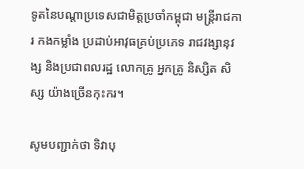ទូតនៃបណ្ដាប្រទេសជាមិត្តប្រចាំកម្ពុជា មន្ត្រីរាជការ កងកម្លាំង ប្រដាប់អាវុធគ្រប់ប្រភេទ រាជវង្សានុវង្ស និងប្រជាពលរដ្ឋ លោកគ្រូ អ្នកគ្រូ និស្សិត សិស្ស យ៉ាងច្រើនកុះករ។

សូមបញ្ជាក់ថា ទិវាបុ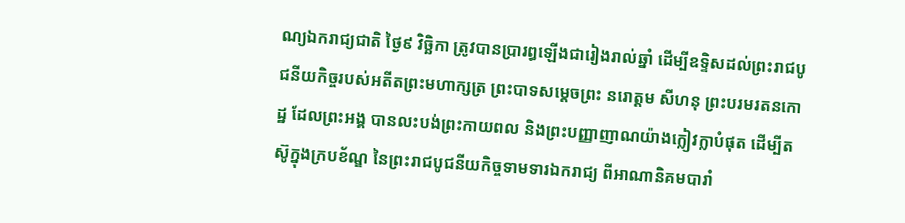ណ្យឯករាជ្យជាតិ ថ្ងៃ៩ វិច្ឆិកា ត្រូវបានប្រារព្ធឡើងជារៀងរាល់ឆ្នាំ ដើម្បីឧទ្ទិសដល់ព្រះរាជបូជនីយកិច្ចរបស់អតីតព្រះមហាក្សត្រ ព្រះបាទសម្ដេចព្រះ នរោត្តម សីហនុ ព្រះបរមរតនកោដ្ឋ ដែលព្រះអង្គ បានលះបង់ព្រះកាយពល និងព្រះបញ្ញាញាណយ៉ាងក្លៀវក្លាបំផុត ដើម្បីតស៊ូក្នុងក្របខ័ណ្ឌ នៃព្រះរាជបូជនីយកិច្ចទាមទារឯករាជ្យ ពីអាណានិគមបារាំ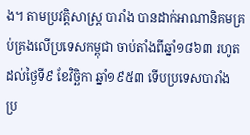ង។ តាមប្រវត្តិសាស្ត្រ បារាំង បានដាក់អាណានិគមគ្រប់គ្រងលើប្រទេសកម្ពុជា ចាប់តាំងពីឆ្នាំ១៨៦៣ រហូតដល់ថ្ងៃទី៩ ខែវិច្ឆិកា ឆ្នាំ១៩៥៣ ទើបប្រទេសបារាំង ប្រ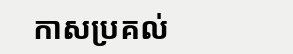កាសប្រគល់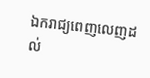ឯករាជ្យពេញលេញដល់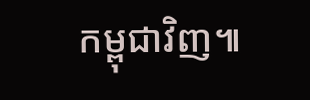កម្ពុជាវិញ៕